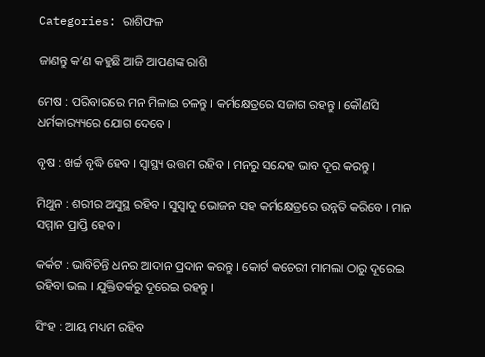Categories: ରାଶିଫଳ

ଜାଣନ୍ତୁ କ’ଣ କହୁଛି ଆଜି ଆପଣଙ୍କ ରାଶି

ମେଷ : ପରିବାରରେ ମନ ମିଳାଇ ଚଳନ୍ତୁ । କର୍ମକ୍ଷେତ୍ରରେ ସଜାଗ ରହନ୍ତୁ । କୌଣସି ଧର୍ମକାର‌୍ୟ୍ୟରେ ଯୋଗ ଦେବେ ।

ବୃଷ : ଖର୍ଚ୍ଚ ବୃଦ୍ଧି ହେବ । ସ୍ୱାସ୍ଥ୍ୟ ଉତ୍ତମ ରହିବ । ମନରୁ ସନ୍ଦେହ ଭାବ ଦୂର କରନ୍ତୁ ।

ମିଥୁନ : ଶରୀର ଅସୁସ୍ଥ ରହିବ । ସୁସ୍ୱାଦୁ ଭୋଜନ ସହ କର୍ମକ୍ଷେତ୍ରରେ ଉନ୍ନତି କରିବେ । ମାନ ସମ୍ମାନ ପ୍ରାପ୍ତି ହେବ ।

କର୍କଟ : ଭାବିଚିନ୍ତି ଧନର ଆଦାନ ପ୍ରଦାନ କରନ୍ତୁ । କୋର୍ଟ କଚେରୀ ମାମଲା ଠାରୁ ଦୂରେଇ ରହିବା ଭଲ । ଯୁକ୍ତିତର୍କରୁ ଦୂରେଇ ରହନ୍ତୁ ।

ସିଂହ : ଆୟ ମଧ୍ୟମ ରହିବ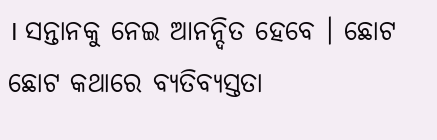। ସନ୍ତାନକୁ ନେଇ ଆନନ୍ଦିତ ହେବେ । ଛୋଟ ଛୋଟ କଥାରେ ବ୍ୟତିବ୍ୟସ୍ତତା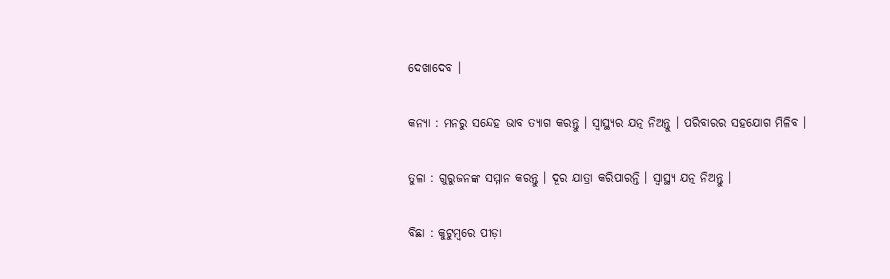ଦେଖାଦେବ ।

କନ୍ୟା : ମନରୁ ସନ୍ଦେହ ଭାବ ତ୍ୟାଗ କରନ୍ତୁ । ସ୍ୱାସ୍ଥ୍ୟର ଯତ୍ନ ନିଅନ୍ତୁ । ପରିବାରର ସହଯୋଗ ମିଳିବ ।

ତୁଳା : ଗୁରୁଜନଙ୍କ ସମ୍ମାନ କରନ୍ତୁ । ଦୂର ଯାତ୍ରା କରିପାରନ୍ତି । ସ୍ୱାସ୍ଥ୍ୟ ଯତ୍ନ ନିଅନ୍ତୁ ।

ବିଛା : କୁଟୁମ୍ବରେ ପୀଡ଼ା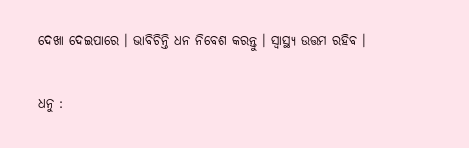ଦେଖା ଦେଇପାରେ । ଭାବିଚିନ୍ତି ଧନ ନିବେଶ କରନ୍ତୁ । ସ୍ୱାସ୍ଥ୍ୟ ଉତ୍ତମ ରହିବ ।

ଧନୁ :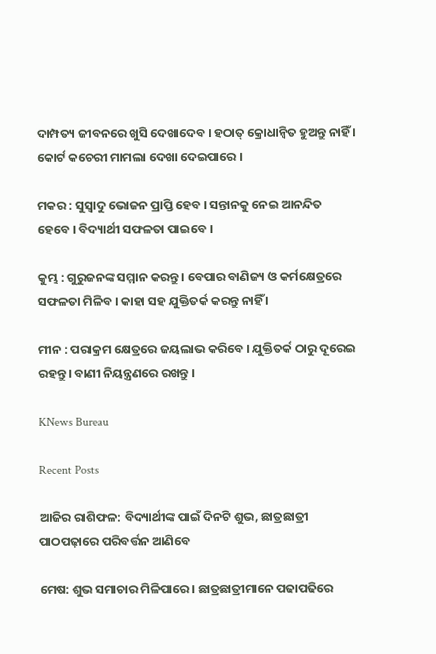ଦାମ୍ପତ୍ୟ ଜୀବନରେ ଖୁସି ଦେଖାଦେବ । ହଠାତ୍‌ କ୍ରୋଧାନ୍ଵିତ ହୁଅନ୍ତୁ ନାହିଁ । କୋର୍ଟ କଚେରୀ ମାମଲା ଦେଖା ଦେଇପାରେ ।

ମକର : ସୁସ୍ୱାଦୁ ଭୋଜନ ପ୍ରାପ୍ତି ହେବ । ସନ୍ତାନକୁ ନେଇ ଆନନ୍ଦିତ ହେବେ । ବିଦ୍ୟାର୍ଥୀ ସଫଳତା ପାଇବେ ।

କୁମ୍ଭ : ଗୁରୁଜନଙ୍କ ସମ୍ମାନ କରନ୍ତୁ । ବେପାର ବାଣିଜ୍ୟ ଓ କର୍ମକ୍ଷେତ୍ରରେ ସଫଳତା ମିଳିବ । କାହା ସହ ଯୁକ୍ତିତର୍କ କରନ୍ତୁ ନାହିଁ ।

ମୀନ : ପରାକ୍ରମ କ୍ଷେତ୍ରରେ ଜୟଲାଭ କରିବେ । ଯୁକ୍ତିତର୍କ ଠାରୁ ଦୂରେଇ ରହନ୍ତୁ । ବାଣୀ ନିୟନ୍ତ୍ରଣରେ ରଖନ୍ତୁ ।

KNews Bureau

Recent Posts

ଆଜିର ରାଶିଫଳ: ବିଦ୍ୟାର୍ଥୀଙ୍କ ପାଇଁ ଦିନଟି ଶୁଭ, ଛାତ୍ରଛାତ୍ରୀ ପାଠପଢ଼ାରେ ପରିବର୍ତ୍ତନ ଆଣିବେ

ମେଷ: ଶୁଭ ସମାଚାର ମିଳିପାରେ । ଛାତ୍ରଛାତ୍ରୀମାନେ ପଢାପଢିରେ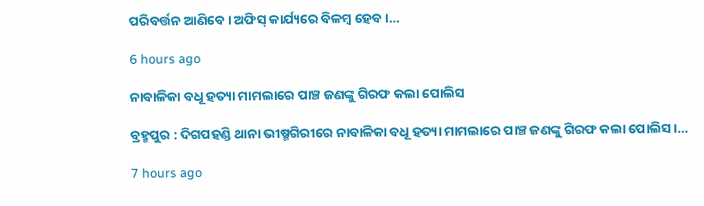ପରିବର୍ତ୍ତନ ଆଣିବେ । ଅଫିସ୍ କାର୍ଯ୍ୟରେ ବିଳମ୍ବ ହେବ ।…

6 hours ago

ନାବାଳିକା ବଧୂ ହତ୍ୟା ମାମଲାରେ ପାଞ୍ଚ ଜଣଙ୍କୁ ଗିରଫ କଲା ପୋଲିସ

ବ୍ରହ୍ମପୁର : ଦିଗପହଣ୍ଡି ଥାନା ଭୀଷ୍ମଗିରୀରେ ନାବାଳିକା ବଧୂ ହତ୍ୟା ମାମଲାରେ ପାଞ୍ଚ ଜଣଙ୍କୁ ଗିରଫ କଲା ପୋଲିସ ।…

7 hours ago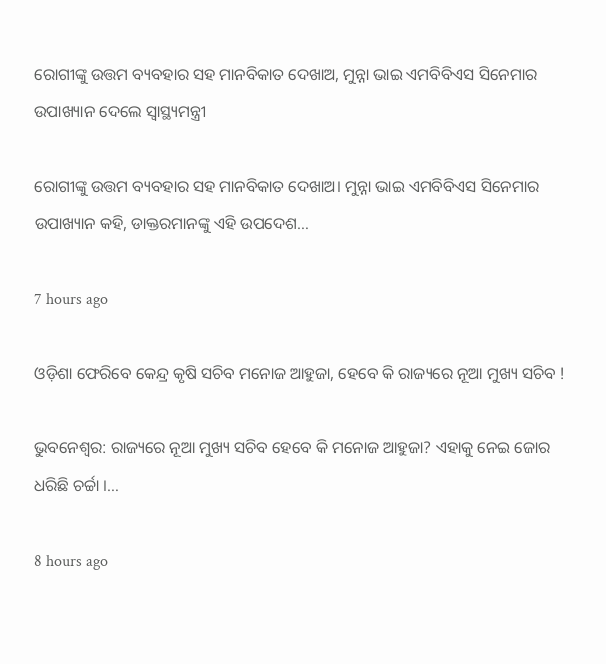ରୋଗୀଙ୍କୁ ଉତ୍ତମ ବ୍ୟବହାର ସହ ମାନବିକାତ ଦେଖାଅ, ମୁନ୍ନା ଭାଇ ଏମବିବିଏସ ସିନେମାର ଉପାଖ୍ୟାନ ଦେଲେ ସ୍ବାସ୍ଥ୍ୟମନ୍ତ୍ରୀ

ରୋଗୀଙ୍କୁ ଉତ୍ତମ ବ୍ୟବହାର ସହ ମାନବିକାତ ଦେଖାଅ। ମୁନ୍ନା ଭାଇ ଏମବିବିଏସ ସିନେମାର ଉପାଖ୍ୟାନ କହି, ଡାକ୍ତରମାନଙ୍କୁ ଏହି ଉପଦେଶ…

7 hours ago

ଓଡ଼ିଶା ଫେରିବେ କେନ୍ଦ୍ର କୃଷି ସଚିବ ମନୋଜ ଆହୁଜା, ହେବେ କି ରାଜ୍ୟରେ ନୂଆ ମୁଖ୍ୟ ସଚିବ !

ଭୁବନେଶ୍ୱର: ରାଜ୍ୟରେ ନୂଆ ମୁଖ୍ୟ ସଚିବ ହେବେ କି ମନୋଜ ଆହୁଜା? ଏହାକୁ ନେଇ ଜୋର ଧରିଛି ଚର୍ଚ୍ଚା ।…

8 hours ago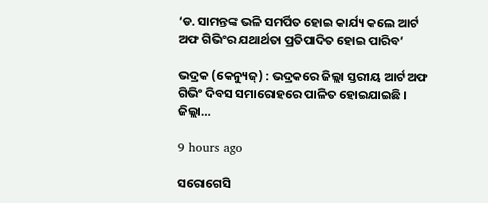‘ଡ. ସାମନ୍ତଙ୍କ ଭଳି ସମର୍ପିତ ହୋଇ କାର୍ଯ୍ୟ କଲେ ଆର୍ଟ ଅଫ ଗିଭିଂର ଯଥାର୍ଥତା ପ୍ରତିପାଦିତ ହୋଇ ପାରିବ’

ଭଦ୍ରକ (କେନ୍ୟୁଜ୍‌) : ଭଦ୍ରକରେ ଜିଲ୍ଲା ସ୍ତରୀୟ ଆର୍ଟ ଅଫ ଗିଭିଂ ଦିବସ ସମାରୋହରେ ପାଳିତ ହୋଇଯାଇଛି । ଜିଲ୍ଲା…

9 hours ago

ସରୋଗେସି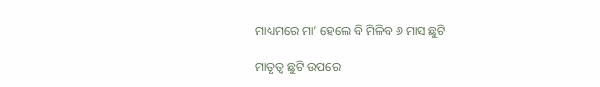ମାଧ୍ୟମରେ ମା’ ହେଲେ ବି ମିଳିବ ୬ ମାସ ଛୁଟି

ମାତୃତ୍ୱ ଛୁଟି ଉପରେ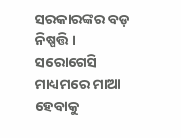ସରକାରଙ୍କର ବଡ଼ ନିଷ୍ପତ୍ତି । ସରୋଗେସି ମାଧ୍ୟମରେ ମାଆ ହେବାକୁ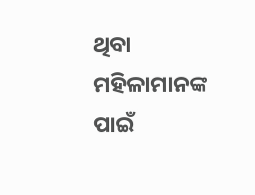ଥିବା ମହିଳାମାନଙ୍କ ପାଇଁ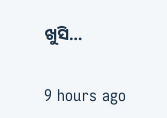ଖୁସି…

9 hours ago